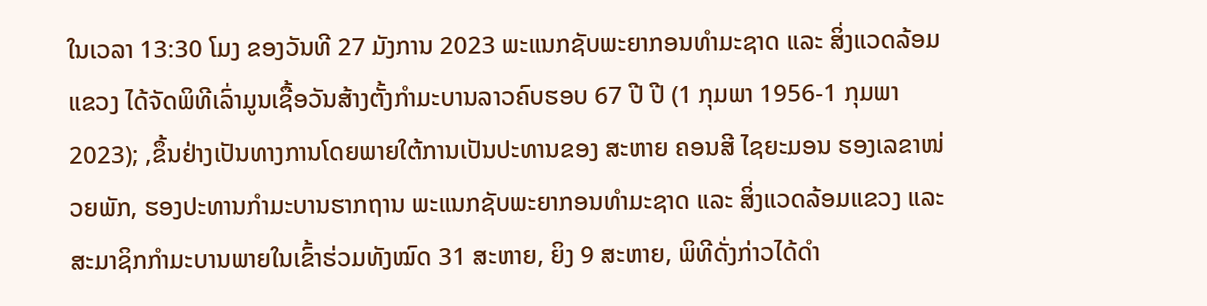ໃນເວລາ 13:30 ໂມງ ຂອງວັນທີ 27 ມັງການ 2023 ພະແນກຊັບພະຍາກອນທຳມະຊາດ ແລະ ສິ່ງແວດລ້ອມແຂວງ ໄດ້ຈັດພິທີເລົ່າມູນເຊື້ອວັນສ້າງຕັ້ງກຳມະບານລາວຄົບຮອບ 67 ປີ ປີ (1 ກຸມພາ 1956-1 ກຸມພາ 2023); ,ຂຶ້ນຢ່າງເປັນທາງການໂດຍພາຍໃຕ້ການເປັນປະທານຂອງ ສະຫາຍ ຄອນສີ ໄຊຍະມອນ ຮອງເລຂາໜ່ວຍພັກ, ຮອງປະທານກຳມະບານຮາກຖານ ພະແນກຊັບພະຍາກອນທຳມະຊາດ ແລະ ສິ່ງແວດລ້ອມແຂວງ ແລະ ສະມາຊິກກຳມະບານພາຍໃນເຂົ້າຮ່ວມທັງໝົດ 31 ສະຫາຍ, ຍິງ 9 ສະຫາຍ, ພິທີດັ່ງກ່າວໄດ້ດຳ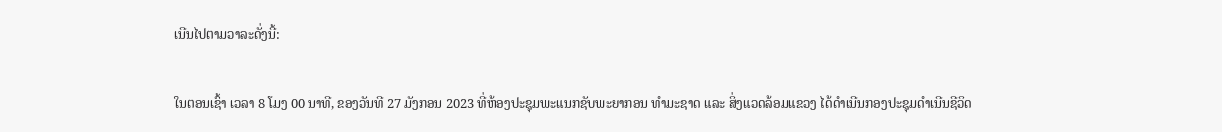ເນີນໄປຕາມວາລະດັ່ງນີ້:

ໃນຕອນເຊົ້າ ເວລາ 8 ໂມງ 00 ນາທີ, ຂອງວັນທີ 27 ມັງກອນ 2023 ທີ່ຫ້ອງປະຊຸມພະແນກຊັບພະຍາກອນ ທໍາມະຊາດ ແລະ ສິ່ງແວດລ້ອມແຂວງ ໄດ້ດຳເນີນກອງປະຊຸມດຳເນີນຊີວິດ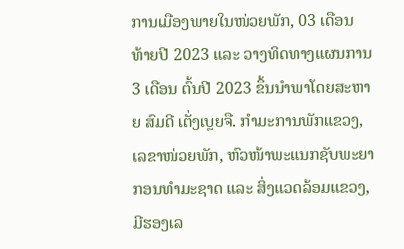ການເມືອງພາຍໃນໜ່ວຍພັກ, 03 ເດືອນ ທ້າຍປີ 2023 ແລະ ວາງທິດທາງແຜນການ 3 ເດືອນ ຕົ້ນປີ 2023 ຂຶ້ນນໍາພາໂດຍສະຫາຍ ສົມດີ ເຕັ່ງເບຼຍຈື. ກໍາມະການພັກແຂວງ, ເລຂາໜ່ວຍພັກ, ຫົວໜ້າພະແນກຊັບພະຍາກອນທໍາມະຊາດ ແລະ ສິ່ງແວດລ້ອມແຂວງ, ມີຮອງເລ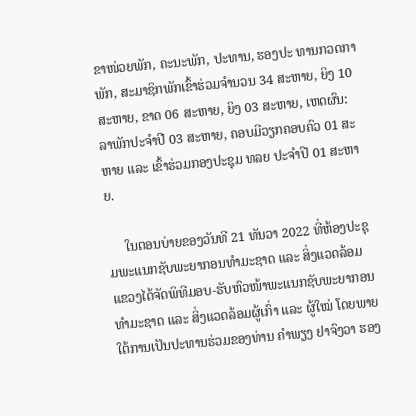ຂາໜ່ວຍພັກ, ຄະນະພັກ, ປະທານ, ຮອງປະ ທານກວດກາພັກ, ສະມາຊິກພັກເຂົ້າຮ່ວມຈຳນວນ 34 ສະຫາຍ, ຍິງ 10 ສະຫາຍ, ຂາດ 06 ສະຫາຍ, ຍິງ 03 ສະຫາຍ, ເຫດຜົນ: ລາພັກປະຈຳປີ 03 ສະຫາຍ, ຄອບມີວຽກຄອບຄົວ 01 ສະຫາຍ ແລະ ເຂົ້າຮ່ວມກອງປະຊຸມ ທລຍ ປະຈຳປີ 01 ສະຫາຍ.

     ໃນຕອນບ່າຍຂອງວັນທີ 21 ທັນວາ 2022 ທີ່ຫ້ອງປະຊຸມພະແນກຊັບພະຍາກອນທຳມະຊາດ ແລະ ສິ່ງແວດລ້ອມ ແຂວງໄດ້ຈັດພິທີມອບ-ຮັບຫົວໜ້າພະແນກຊັບພະຍາກອນທໍາມະຊາດ ແລະ ສິ່ງແວດລ້ອມຜູ້ເກົ່າ ແລະ ຜູ້ໃໝ່ ໂດຍພາຍໃຕ້ການເປັນປະທານຮ່ວມຂອງທ່ານ ຄໍາພຽງ ຢາຈົງວາ ຮອງ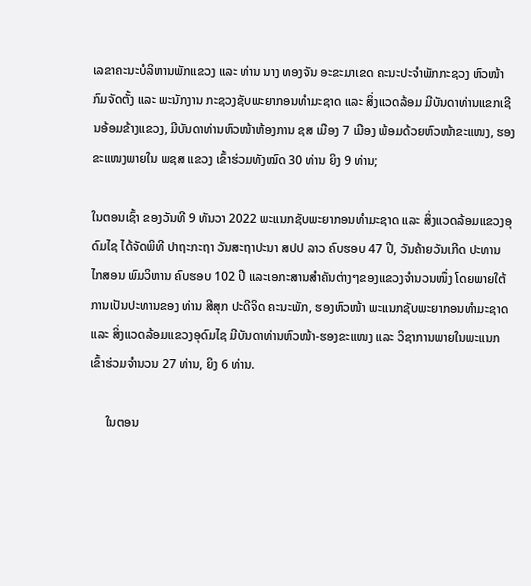ເລຂາຄະນະບໍລິຫານພັກແຂວງ ແລະ ທ່ານ ນາງ ທອງຈັນ ອະຂະມາເຂດ ຄະນະປະຈໍາພັກກະຊວງ ຫົວໜ້າກົມຈັດຕັ້ງ ແລະ ພະນັກງານ ກະຊວງຊັບພະຍາກອນທໍາມະຊາດ ແລະ ສິ່ງແວດລ້ອມ ມີບັນດາທ່ານແຂກເຊີນອ້ອມຂ້າງແຂວງ, ມີບັນດາທ່ານຫົວໜ້າຫ້ອງການ ຊສ ເມືອງ 7 ເມືອງ ພ້ອມດ້ວຍຫົວໜ້າຂະແໜງ, ຮອງຂະແໜງພາຍໃນ ພຊສ ແຂວງ ເຂົ້າຮ່ວມທັງໝົດ 30 ທ່ານ ຍິງ 9 ທ່ານ;

ໃນຕອນເຊົ້າ ຂອງວັນທີ 9 ທັນວາ 2022 ພະແນກຊັບພະຍາກອນທຳມະຊາດ ແລະ ສິ່ງແວດລ້ອມແຂວງອຸດົມໄຊ ໄດ້ຈັດພິທີ ປາຖະກະຖາ ວັນສະຖາປະນາ ສປປ ລາວ ຄົບຮອບ 47 ປີ, ວັນຄ້າຍວັນເກີດ ປະທານ ໄກສອນ ພົມວິຫານ ຄົບຮອບ 102 ປີ ແລະເອກະສານສຳຄັນຕ່າງໆຂອງແຂວງຈຳນວນໜຶ່ງ ໂດຍພາຍໃຕ້ການເປັນປະທານຂອງ ທ່ານ ສີສຸກ ປະດີຈິດ ຄະນະພັກ, ຮອງຫົວໜ້າ ພະແນກຊັບພະຍາກອນທຳມະຊາດ ແລະ ສິ່ງແວດລ້ອມແຂວງອຸດົມໄຊ ມີບັນດາທ່ານຫົວໜ້າ-ຮອງຂະແໜງ ແລະ ວິຊາການພາຍໃນພະແນກ ເຂົ້າຮ່ວມຈຳນວນ 27 ທ່ານ, ຍິງ 6 ທ່ານ.

     ໃນຕອນ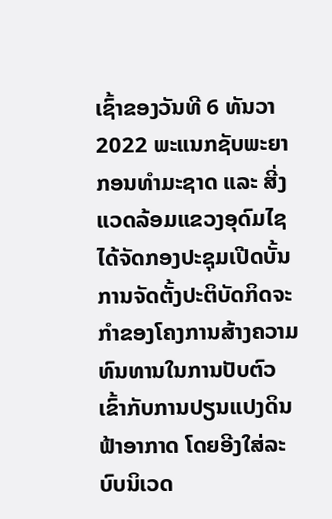ເຊົ້າຂອງວັນທີ 6 ທັນວາ 2022 ພະແນກຊັບພະຍາກອນທຳມະຊາດ ແລະ ສີ່ງແວດລ້ອມແຂວງອຸດົມໄຊ ໄດ້ຈັດກອງປະຊຸມເປີດບັ້ນການຈັດຕັ້ງປະຕິບັດກິດຈະກຳຂອງໂຄງການສ້າງຄວາມທົນທານໃນການປັບຕົວເຂົ້າກັບການປຽນແປງດິນຟ້າອາກາດ ໂດຍອີງໃສ່ລະບົບນິເວດ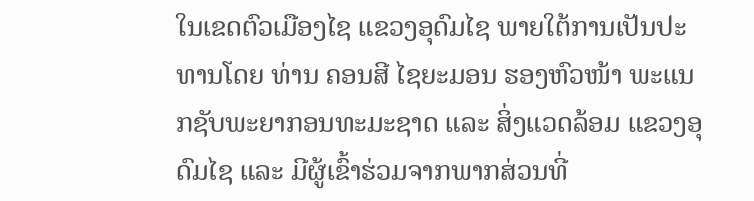ໃນເຂດຕົວເມືອງໄຊ ແຂວງອຸດົມໄຊ ພາຍໃຕ້ການເປັນປະທານໂດຍ ທ່ານ ຄອນສີ ໄຊຍະມອນ ຮອງຫົວໜ້າ ພະແນກຊັບພະຍາກອນທະມະຊາດ ແລະ ສິ່ງແວດລ້ອມ ແຂວງອຸດົມໄຊ ແລະ ມີຜູ້ເຂົ້າຮ່ວມຈາກພາກສ່ວນທີ່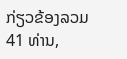ກ່ຽວຂ້ອງລວມ 41 ທ່ານ,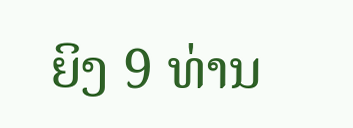ຍິງ 9 ທ່ານ